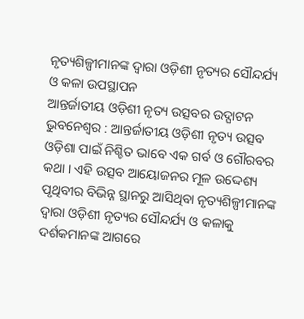ନୃତ୍ୟଶିଳ୍ପୀମାନଙ୍କ ଦ୍ୱାରା ଓଡ଼ିଶୀ ନୃତ୍ୟର ସୌନ୍ଦର୍ଯ୍ୟ ଓ କଳା ଉପସ୍ଥାପନ
ଆନ୍ତର୍ଜାତୀୟ ଓଡ଼ିଶୀ ନୃତ୍ୟ ଉତ୍ସବର ଉଦ୍ଘାଟନ
ଭୁବନେଶ୍ୱର : ଆନ୍ତର୍ଜାତୀୟ ଓଡ଼ିଶୀ ନୃତ୍ୟ ଉତ୍ସବ ଓଡ଼ିଶା ପାଇଁ ନିଶ୍ଚିତ ଭାବେ ଏକ ଗର୍ବ ଓ ଗୌରବର କଥା । ଏହି ଉତ୍ସବ ଆୟୋଜନର ମୂଳ ଉଦ୍ଦେଶ୍ୟ ପୃଥିବୀର ବିଭିନ୍ନ ସ୍ଥାନରୁ ଆସିଥିବା ନୃତ୍ୟଶିଳ୍ପୀମାନଙ୍କ ଦ୍ୱାରା ଓଡ଼ିଶୀ ନୃତ୍ୟର ସୌନ୍ଦର୍ଯ୍ୟ ଓ କଳାକୁ ଦର୍ଶକମାନଙ୍କ ଆଗରେ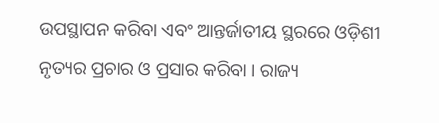ଉପସ୍ଥାପନ କରିବା ଏବଂ ଆନ୍ତର୍ଜାତୀୟ ସ୍ଥରରେ ଓଡ଼ିଶୀ ନୃତ୍ୟର ପ୍ରଚାର ଓ ପ୍ରସାର କରିବା । ରାଜ୍ୟ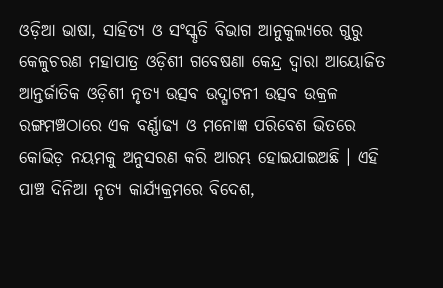ଓଡ଼ିଆ ଭାଷା, ସାହିତ୍ୟ ଓ ସଂସ୍କୃତି ବିଭାଗ ଆନୁକୁଲ୍ୟରେ ଗୁରୁ କେଳୁଚରଣ ମହାପାତ୍ର ଓଡ଼ିଶୀ ଗବେଷଣା କେନ୍ଦ୍ର ଦ୍ୱାରା ଆୟୋଜିତ ଆନ୍ତର୍ଜାତିକ ଓଡ଼ିଶୀ ନୃତ୍ୟ ଉତ୍ସବ ଉଦ୍ଘାଟନୀ ଉତ୍ସବ ଉକ୍ରଳ ରଙ୍ଗମଞ୍ଚଠାରେ ଏକ ବର୍ଣ୍ଣାଢ୍ୟ ଓ ମନୋଜ୍ଞ ପରିବେଶ ଭିତରେ କୋଭିଡ଼ ନୟମକୁ ଅନୁସରଣ କରି ଆରମ୍ଭ ହୋଇଯାଇଅଛି । ଏହି ପାଞ୍ଚ ଦିନିଆ ନୃତ୍ୟ କାର୍ଯ୍ୟକ୍ରମରେ ବିଦେଶ,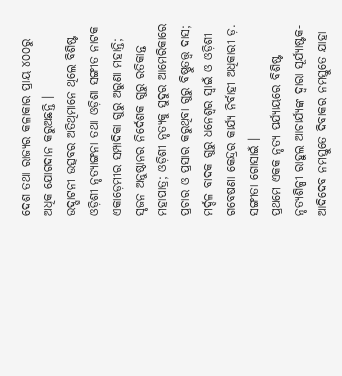ଦେଶ ତଥା ରାଜ୍ୟର କଳାକାର ପ୍ରାୟ ୪୦୦ରୁ ଅଧିକ ଯୋଗଦାନ କରୁଅଛନ୍ତି ।
ଉଦ୍ଘାଟନୀ ଉତ୍ସବର ଅତିଥିମାନେ ଥିଲେ ବିଶିଷ୍ଟ ଓଡ଼ିଶୀ ନୃତ୍ୟାଙ୍ଗନା ତଥା ଓଡ଼ିଶା ସଙ୍ଗୀତ ନାଟକ ଏକାଡ଼େମୀର ସମ୍ପାଦିକା ଗୁରୁ ଅରୁଣା ମହାନ୍ତି; ସୃଜନ ଅନୁଷ୍ଠାନର ନିର୍ଦେଶକ ଗୁରୁ ରତିକାନ୍ତ ମହାପାତ୍ର; ଓଡ଼ିଶୀ ନୃତ୍ୟକୁ ସୁଦୁର ଆମେରିକାରେ ପ୍ରଚାର ଓ ପ୍ରସାର କରୁଥିବା ଗୁରୁ ବିଷ୍ଣୁତତ୍ତ୍ୱ ଦାସ; ମର୍ଦ୍ଦଳ ବାଦକ ଗୁରୁ ଧନେଶ୍ୱର ସ୍ୱାଇଁ ଓ ଓଡ଼ିଶୀ ଗବେଷଣା କେନ୍ଦ୍ରର କାର୍ଯ୍ୟ ନିର୍ବାହୀ ଅଧିକାରୀ ଡ଼. ସଙ୍ଗୀତା ଗୋସାଇଁ ।
ପ୍ରଥମେ ଏକକ ନୃତ୍ୟ ପର୍ଯ୍ୟାୟରେ ବିଶିଷ୍ଟ ନୃତ୍ୟଶିଳ୍ପୀ ରାହୁଲ ଆଚାର୍ଯ୍ୟଙ୍କ ଦ୍ୱାରା ସୂର୍ଯ୍ୟାଷ୍ଟକ-ଆଦିଦେବ ନମସ୍ତୁତେ ଦିବାକର ନମସ୍ତୁତେ ଯାହା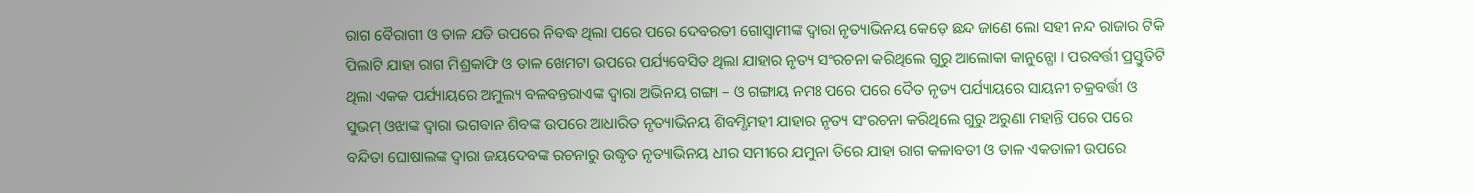ରାଗ ବୈରାଗୀ ଓ ତାଳ ଯତି ଉପରେ ନିବଦ୍ଧ ଥିଲା ପରେ ପରେ ଦେବରତୀ ଗୋସ୍ୱାମୀଙ୍କ ଦ୍ୱାରା ନୃତ୍ୟାଭିନୟ କେଡ଼େ ଛନ୍ଦ ଜାଣେ ଲୋ ସହୀ ନନ୍ଦ ରାଜାର ଟିକି ପିଲାଟି ଯାହା ରାଗ ମିଶ୍ରକାଫି ଓ ତାଳ ଖେମଟା ଉପରେ ପର୍ଯ୍ୟବେସିତ ଥିଲା ଯାହାର ନୃତ୍ୟ ସଂରଚନା କରିଥିଲେ ଗୁରୁ ଆଲୋକା କାନୁନ୍ଗୋ । ପରବର୍ତ୍ତୀ ପ୍ରସ୍ତୁତିଟି ଥିଲା ଏକକ ପର୍ଯ୍ୟାୟରେ ଅମୁଲ୍ୟ ବଳବନ୍ତରାଏଙ୍କ ଦ୍ୱାରା ଅଭିନୟ ଗଙ୍ଗା – ଓ ଗଙ୍ଗାୟ ନମଃ ପରେ ପରେ ଦୈତ ନୃତ୍ୟ ପର୍ଯ୍ୟାୟରେ ସାୟନୀ ଚକ୍ରବର୍ତ୍ତୀ ଓ ସୁଭମ୍ ଓଝାଙ୍କ ଦ୍ୱାରା ଭଗବାନ ଶିବଙ୍କ ଉପରେ ଆଧାରିତ ନୃତ୍ୟାଭିନୟ ଶିବମ୍ଧିମହୀ ଯାହାର ନୃତ୍ୟ ସଂରଚନା କରିଥିଲେ ଗୁରୁ ଅରୁଣା ମହାନ୍ତି ପରେ ପରେ ବନ୍ଦିତା ଘୋଷାଲଙ୍କ ଦ୍ୱାରା ଜୟଦେବଙ୍କ ରଚନାରୁ ଉଦ୍ଧୃତ ନୃତ୍ୟାଭିନୟ ଧୀର ସମୀରେ ଯମୁନା ତିରେ ଯାହା ରାଗ କଳାବତୀ ଓ ତାଳ ଏକତାଳୀ ଉପରେ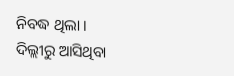ନିବଦ୍ଧ ଥିଲା । ଦିଲ୍ଲୀରୁ ଆସିଥିବା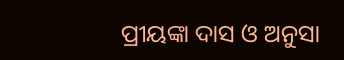ପ୍ରୀୟଙ୍କା ଦାସ ଓ ଅନୁସା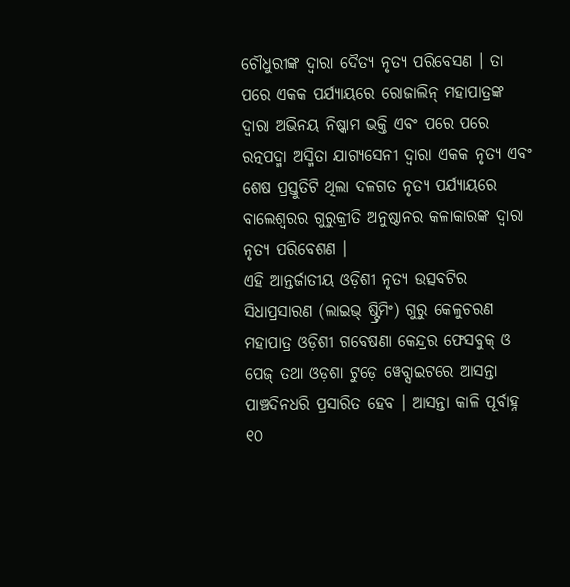ଚୌଧୁରୀଙ୍କ ଦ୍ୱାରା ଦୈତ୍ୟ ନୃତ୍ୟ ପରିବେସଣ । ତା ପରେ ଏକକ ପର୍ଯ୍ୟାୟରେ ରୋଜାଲିନ୍ ମହାପାତ୍ରଙ୍କ ଦ୍ୱାରା ଅଭିନୟ ନିଷ୍କାମ ଭକ୍ତି ଏବଂ ପରେ ପରେ ରତ୍ନପଦ୍ମା ଅସ୍ମିତା ଯାଗ୍ୟସେନୀ ଦ୍ୱାରା ଏକକ ନୃତ୍ୟ ଏବଂ ଶେଷ ପ୍ରସ୍ତୁତିଟି ଥିଲା ଦଳଗତ ନୃତ୍ୟ ପର୍ଯ୍ୟାୟରେ ବାଲେଶ୍ୱରର ଗୁରୁକ୍ରୀତି ଅନୁଷ୍ଠାନର କଳାକାରଙ୍କ ଦ୍ୱାରା ନୃତ୍ୟ ପରିବେଶଣ ।
ଏହି ଆନ୍ତର୍ଜାତୀୟ ଓଡ଼ିଶୀ ନୃତ୍ୟ ଉତ୍ସବଟିର ସିଧାପ୍ରସାରଣ (ଲାଇଭ୍ ଷ୍ଟ୍ରିମିଂ) ଗୁରୁ କେଳୁଚରଣ ମହାପାତ୍ର ଓଡ଼ିଶୀ ଗବେଷଣା କେନ୍ଦ୍ରର ଫେସବୁକ୍ ଓ ପେଜ୍ ତଥା ଓଡ଼ଶା ଟୁଡ଼େ ୱେବ୍ସାଇଟରେ ଆସନ୍ତା ପାଞ୍ଚଦିନଧରି ପ୍ରସାରିତ ହେବ । ଆସନ୍ତା କାଳି ପୂର୍ବାହ୍ନ ୧୦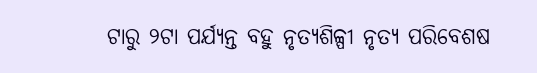ଟାରୁ ୨ଟା ପର୍ଯ୍ୟନ୍ତ ବହୁ ନୃତ୍ୟଶିଳ୍ପୀ ନୃତ୍ୟ ପରିବେଶଷ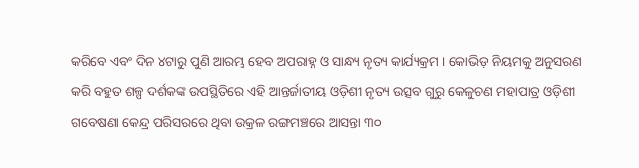କରିବେ ଏବଂ ଦିନ ୪ଟାରୁ ପୁଣି ଆରମ୍ଭ ହେବ ଅପରାହ୍ନ ଓ ସାନ୍ଧ୍ୟ ନୃତ୍ୟ କାର୍ଯ୍ୟକ୍ରମ । କୋଭିଡ଼ ନିୟମକୁ ଅନୁସରଣ କରି ବହୁତ ଶଳ୍ପ ଦର୍ଶକଙ୍କ ଉପସ୍ଥିତିରେ ଏହି ଆନ୍ତର୍ଜାତୀୟ ଓଡ଼ିଶୀ ନୃତ୍ୟ ଉତ୍ସବ ଗୁରୁ କେଳୁଚଣ ମହାପାତ୍ର ଓଡ଼ିଶୀ ଗବେଷଣା କେନ୍ଦ୍ର ପରିସରରେ ଥିବା ଉକ୍ରଳ ରଙ୍ଗମଞ୍ଚରେ ଆସନ୍ତା ୩୦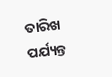ତାରିଖ ପର୍ଯ୍ୟନ୍ତ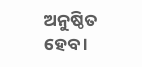ଅନୁଷ୍ଠିତ ହେବ ।